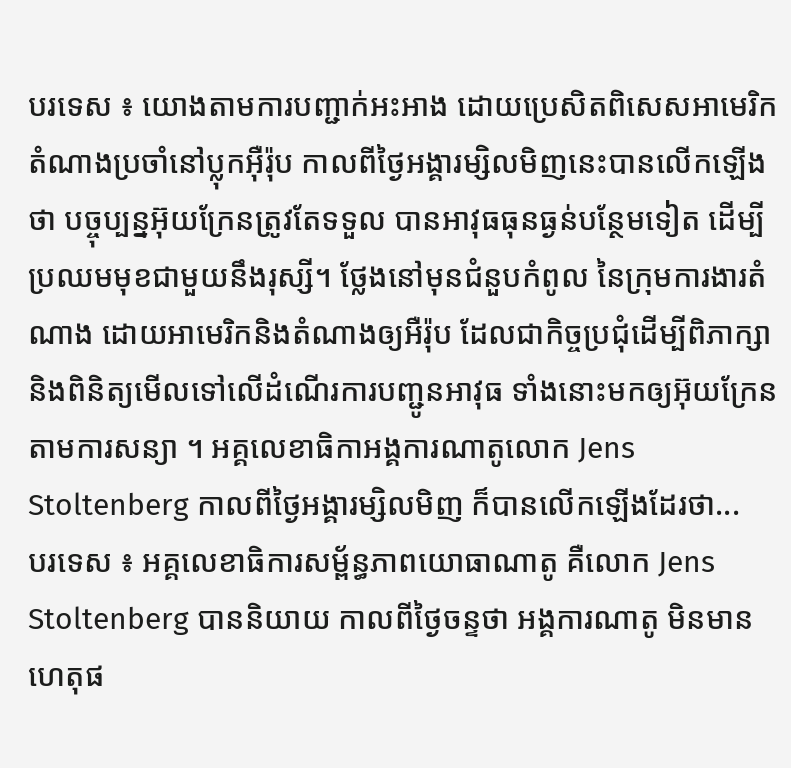បរទេស ៖ យោងតាមការបញ្ជាក់អះអាង ដោយប្រេសិតពិសេសអាមេរិក តំណាងប្រចាំនៅប្លុកអ៊ឺរ៉ុប កាលពីថ្ងៃអង្គារម្សិលមិញនេះបានលើកឡើងថា បច្ចុប្បន្នអ៊ុយក្រែនត្រូវតែទទួល បានអាវុធធុនធ្ងន់បន្ថែមទៀត ដើម្បីប្រឈមមុខជាមួយនឹងរុស្សី។ ថ្លែងនៅមុនជំនួបកំពូល នៃក្រុមការងារតំណាង ដោយអាមេរិកនិងតំណាងឲ្យអឺរ៉ុប ដែលជាកិច្ចប្រជុំដើម្បីពិភាក្សា និងពិនិត្យមើលទៅលើដំណើរការបញ្ជូនអាវុធ ទាំងនោះមកឲ្យអ៊ុយក្រែន តាមការសន្យា ។ អគ្គលេខាធិកាអង្គការណាតូលោក Jens Stoltenberg កាលពីថ្ងៃអង្គារម្សិលមិញ ក៏បានលើកឡើងដែរថា...
បរទេស ៖ អគ្គលេខាធិការសម្ព័ន្ធភាពយោធាណាតូ គឺលោក Jens Stoltenberg បាននិយាយ កាលពីថ្ងៃចន្ទថា អង្គការណាតូ មិនមានហេតុផ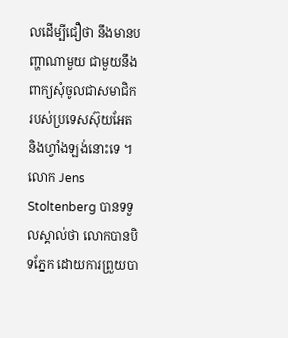លដើម្បីជឿថា នឹងមានបញ្ហាណាមួយ ជាមួយនឹងពាក្យសុំចូលជាសមាជិក របស់ប្រទេសស៊ុយអែត និងហ្វាំងឡង់នោះទេ ។ លោក Jens Stoltenberg បានទទួលស្គាល់ថា លោកបានបិទភ្នែក ដោយការព្រួយបា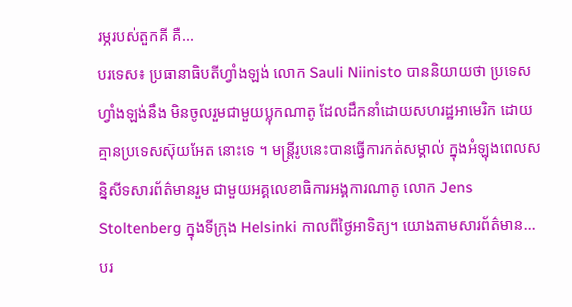រម្ភរបស់តួកគី គឺ...
បរទេស៖ ប្រធានាធិបតីហ្វាំងឡង់ លោក Sauli Niinisto បាននិយាយថា ប្រទេសហ្វាំងឡង់នឹង មិនចូលរួមជាមួយប្លុកណាតូ ដែលដឹកនាំដោយសហរដ្ឋអាមេរិក ដោយគ្មានប្រទេសស៊ុយអែត នោះទេ ។ មន្ត្រីរូបនេះបានធ្វើការកត់សម្គាល់ ក្នុងអំឡុងពេលសន្និសីទសារព័ត៌មានរួម ជាមួយអគ្គលេខាធិការអង្គការណាតូ លោក Jens Stoltenberg ក្នុងទីក្រុង Helsinki កាលពីថ្ងៃអាទិត្យ។ យោងតាមសារព័ត៌មាន...
បរ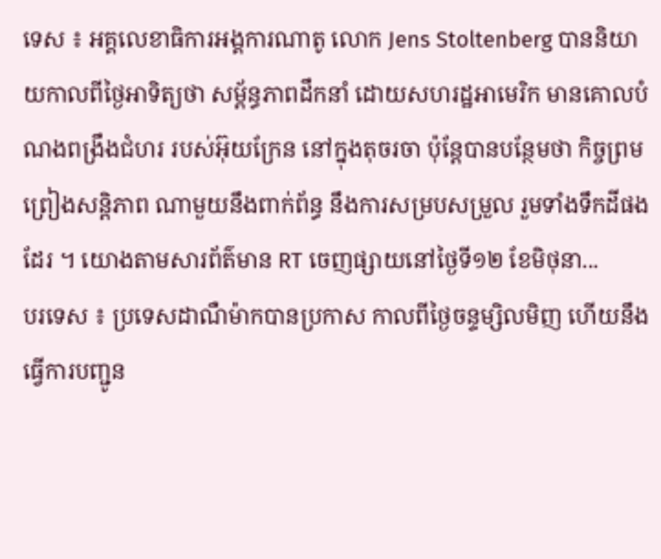ទេស ៖ អគ្គលេខាធិការអង្គការណាតូ លោក Jens Stoltenberg បាននិយាយកាលពីថ្ងៃអាទិត្យថា សម្ព័ន្ធភាពដឹកនាំ ដោយសហរដ្ឋអាមេរិក មានគោលបំណងពង្រឹងជំហរ របស់អ៊ុយក្រែន នៅក្នុងតុចរចា ប៉ុន្តែបានបន្ថែមថា កិច្ចព្រមព្រៀងសន្តិភាព ណាមួយនឹងពាក់ព័ន្ធ នឹងការសម្របសម្រួល រួមទាំងទឹកដីផងដែរ ។ យោងតាមសារព័ត៌មាន RT ចេញផ្សាយនៅថ្ងៃទី១២ ខែមិថុនា...
បរទេស ៖ ប្រទេសដាណឺម៉ាកបានប្រកាស កាលពីថ្ងៃចន្ទម្សិលមិញ ហើយនឹងធ្វើការបញ្ជូន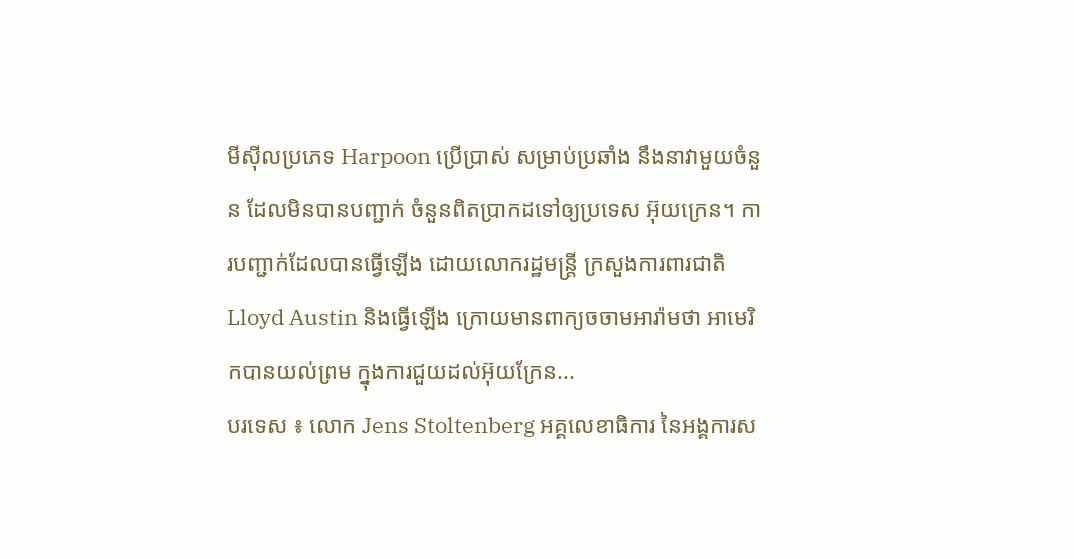មីស៊ីលប្រភេទ Harpoon ប្រើប្រាស់ សម្រាប់ប្រឆាំង នឹងនាវាមួយចំនួន ដែលមិនបានបញ្ជាក់ ចំនួនពិតប្រាកដទៅឲ្យប្រទេស អ៊ុយក្រេន។ ការបញ្ជាក់ដែលបានធ្វើឡើង ដោយលោករដ្ឋមន្ត្រី ក្រសួងការពារជាតិ Lloyd Austin និងធ្វើឡើង ក្រោយមានពាក្យចចាមអារ៉ាមថា អាមេរិកបានយល់ព្រម ក្នុងការជួយដល់អ៊ុយក្រែន...
បរទេស ៖ លោក Jens Stoltenberg អគ្គលេខាធិការ នៃអង្គការស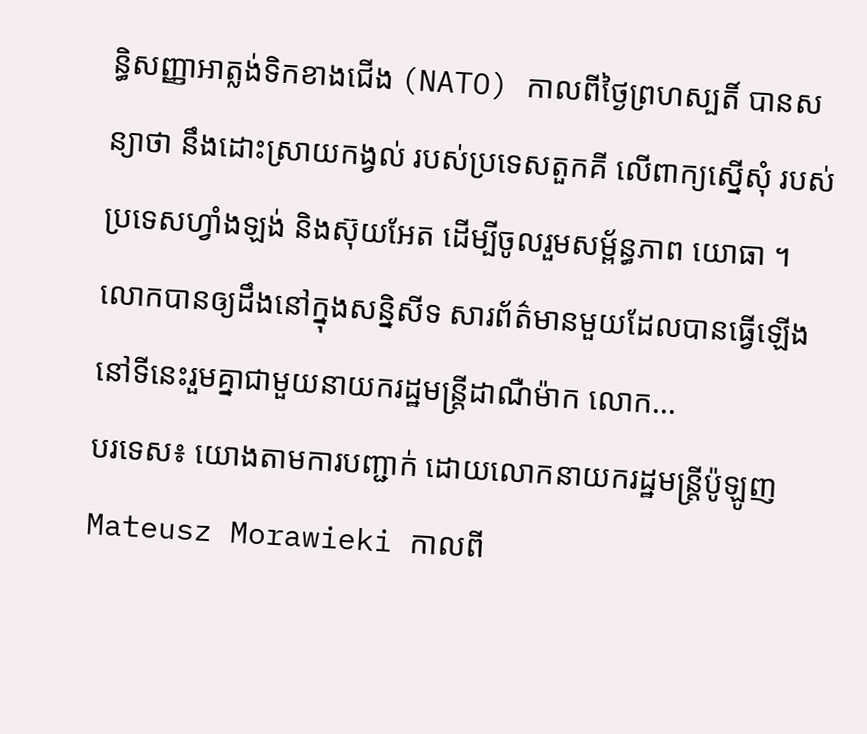ន្ធិសញ្ញាអាត្លង់ទិកខាងជើង (NATO) កាលពីថ្ងៃព្រហស្បតិ៍ បានសន្យាថា នឹងដោះស្រាយកង្វល់ របស់ប្រទេសតួកគី លើពាក្យស្នើសុំ របស់ប្រទេសហ្វាំងឡង់ និងស៊ុយអែត ដើម្បីចូលរួមសម្ព័ន្ធភាព យោធា ។ លោកបានឲ្យដឹងនៅក្នុងសន្និសីទ សារព័ត៌មានមួយដែលបានធ្វើឡើង នៅទីនេះរួមគ្នាជាមួយនាយករដ្ឋមន្ត្រីដាណឺម៉ាក លោក...
បរទេស៖ យោងតាមការបញ្ជាក់ ដោយលោកនាយករដ្ឋមន្ត្រីប៉ូឡូញ Mateusz Morawieki កាលពី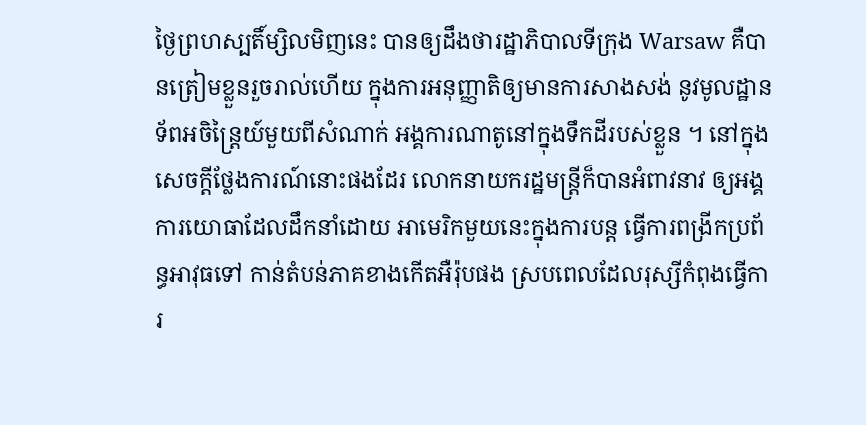ថ្ងៃព្រហស្បតិ៍ម្សិលមិញនេះ បានឲ្យដឹងថារដ្ឋាភិបាលទីក្រុង Warsaw គឺបានត្រៀមខ្លួនរួចរាល់ហើយ ក្នុងការអនុញ្ញាតិឲ្យមានការសាងសង់ នូវមូលដ្ឋានទ័ពអចិន្ត្រៃយ៍មួយពីសំណាក់ អង្គការណាតូនៅក្នុងទឹកដីរបស់ខ្លួន ។ នៅក្នុងសេចក្តីថ្លែងការណ៍នោះផងដែរ លោកនាយករដ្ឋមន្ត្រីក៏បានអំពាវនាវ ឲ្យអង្គការយោធាដែលដឹកនាំដោយ អាមេរិកមួយនេះក្នុងការបន្ត ធ្វើការពង្រីកប្រព័ន្ធអាវុធទៅ កាន់តំបន់ភាគខាងកើតអឺរ៉ុបផង ស្របពេលដែលរុស្សីកំពុងធ្វើការ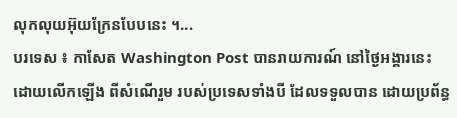លុកលុយអ៊ុយក្រែនបែបនេះ ។...
បរទេស ៖ កាសែត Washington Post បានរាយការណ៍ នៅថ្ងៃអង្គារនេះ ដោយលើកឡើង ពីសំណើរួម របស់ប្រទេសទាំងបី ដែលទទួលបាន ដោយប្រព័ន្ធ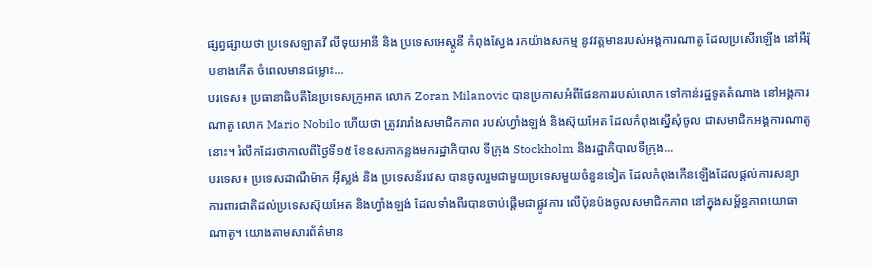ផ្សព្វផ្សាយថា ប្រទេសឡាតវី លីទុយអានី និង ប្រទេសអេស្តូនី កំពុងស្វែង រកយ៉ាងសកម្ម នូវវត្តមានរបស់អង្គការណាតូ ដែលប្រសើរឡើង នៅអឺរ៉ុបខាងកើត ចំពេលមានជម្លោះ...
បរទេស៖ ប្រធានាធិបតីនៃប្រទេសក្រូអាត លោក Zoran Milanovic បានប្រកាសអំពីផែនការរបស់លោក ទៅកាន់រដ្ឋទូតតំណាង នៅអង្គការណាតូ លោក Mario Nobilo ហើយថា ត្រូវរារាំងសមាជិកភាព របស់ហ្វាំងឡង់ និងស៊ុយអែត ដែលកំពុងស្នើសុំចូល ជាសមាជិកអង្គការណាតូនោះ។ រំលឹកដែរថាកាលពីថ្ងៃទី១៥ ខែឧសភាកន្លងមករដ្ឋាភិបាល ទីក្រុង Stockholm និងរដ្ឋាភិបាលទីក្រុង...
បរទេស៖ ប្រទេសដាណឺម៉ាក អ៊ីស្លង់ និង ប្រទេសន័រវេស បានចូលរួមជាមួយប្រទេសមួយចំនួនទៀត ដែលកំពុងកើនឡើងដែលផ្តល់ការសន្យា ការពារជាតិដល់ប្រទេសស៊ុយអែត និងហ្វាំងឡង់ ដែលទាំងពីរបានចាប់ផ្តើមជាផ្លូវការ លើប៉ុនប៉ងចូលសមាជិកភាព នៅក្នុងសម្ព័ន្ធភាពយោធាណាតូ។ យោងតាមសារព័ត៌មាន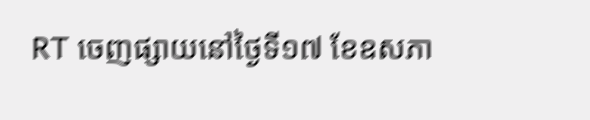RT ចេញផ្សាយនៅថ្ងៃទី១៧ ខែឧសភា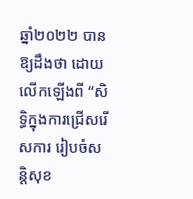ឆ្នាំ២០២២ បានឱ្យដឹងថា ដោយលើកឡើងពី “សិទ្ធិក្នុងការជ្រើសរើសការ រៀបចំសន្តិសុខ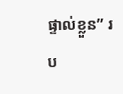ផ្ទាល់ខ្លួន” រប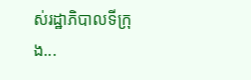ស់រដ្ឋាភិបាលទីក្រុង...